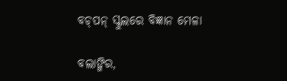ବଚ୍‌ପନ୍ ସ୍କୁଲରେ ବିଜ୍ଞାନ ମେଳା

ବଲାଙ୍ଗିର,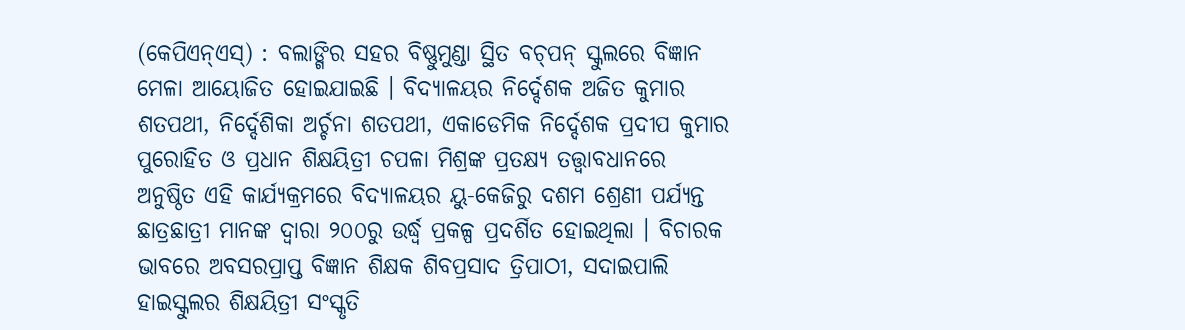(କେପିଏନ୍‌ଏସ୍‌) : ବଲାଙ୍ଗିର ସହର ବିଷ୍ଣୁମୁଣ୍ଡା ସ୍ଥିତ ବଚ୍‌ପନ୍ ସ୍କୁଲରେ ବିଜ୍ଞାନ ମେଳା ଆୟୋଜିତ ହୋଇଯାଇଛି । ବିଦ୍ୟାଳୟର ନିର୍ଦ୍ଦେଶକ ଅଜିତ କୁମାର ଶତପଥୀ, ନିର୍ଦ୍ଦେଶିକା ଅର୍ଚ୍ଚନା ଶତପଥୀ, ଏକାଡେମିକ ନିର୍ଦ୍ଦେଶକ ପ୍ରଦୀପ କୁମାର ପୁରୋହିତ ଓ ପ୍ରଧାନ ଶିକ୍ଷୟିତ୍ରୀ ଚପଳା ମିଶ୍ରଙ୍କ ପ୍ରତକ୍ଷ୍ୟ ତତ୍ତ୍ୱାବଧାନରେ ଅନୁଷ୍ଠିତ ଏହି କାର୍ଯ୍ୟକ୍ରମରେ ବିଦ୍ୟାଳୟର ୟୁ-କେଜିରୁ ଦଶମ ଶ୍ରେଣୀ ପର୍ଯ୍ୟନ୍ତ ଛାତ୍ରଛାତ୍ରୀ ମାନଙ୍କ ଦ୍ୱାରା ୨୦୦ରୁ ଉର୍ଦ୍ଧ୍ୱ ପ୍ରକଳ୍ପ ପ୍ରଦର୍ଶିତ ହୋଇଥିଲା । ବିଚାରକ ଭାବରେ ଅବସରପ୍ରାପ୍ତ ବିଜ୍ଞାନ ଶିକ୍ଷକ ଶିବପ୍ରସାଦ ତ୍ରିପାଠୀ, ସଦାଇପାଲି ହାଇସ୍କୁଲର ଶିକ୍ଷୟିତ୍ରୀ ସଂସ୍କୃତି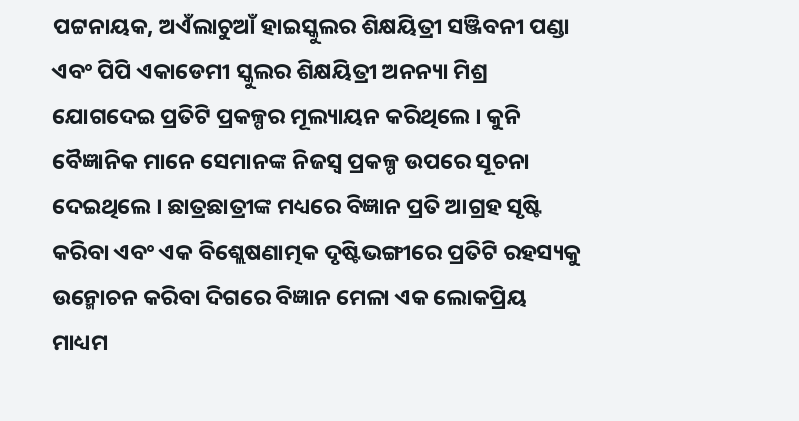ପଟ୍ଟନାୟକ, ଅଏଁଲାଚୁଆଁ ହାଇସ୍କୁଲର ଶିକ୍ଷୟିତ୍ରୀ ସଞ୍ଜିବନୀ ପଣ୍ଡା ଏବଂ ପିପି ଏକାଡେମୀ ସ୍କୁଲର ଶିକ୍ଷୟିତ୍ରୀ ଅନନ୍ୟା ମିଶ୍ର ଯୋଗଦେଇ ପ୍ରତିଟି ପ୍ରକଳ୍ପର ମୂଲ୍ୟାୟନ କରିଥିଲେ । କୁନି ବୈଜ୍ଞାନିକ ମାନେ ସେମାନଙ୍କ ନିଜସ୍ୱ ପ୍ରକଳ୍ପ ଉପରେ ସୂଚନା ଦେଇଥିଲେ । ଛାତ୍ରଛାତ୍ରୀଙ୍କ ମଧ୍ୟରେ ବିଜ୍ଞାନ ପ୍ରତି ଆଗ୍ରହ ସୃଷ୍ଟି କରିବା ଏବଂ ଏକ ବିଶ୍ଲେଷଣାତ୍ମକ ଦୃଷ୍ଟିଭଙ୍ଗୀରେ ପ୍ରତିଟି ରହସ୍ୟକୁ ଉନ୍ମୋଚନ କରିବା ଦିଗରେ ବିଜ୍ଞାନ ମେଳା ଏକ ଲୋକପ୍ରିୟ ମାଧ୍ୟମ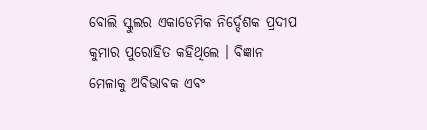ବୋଲି ସ୍କୁଲର ଏକାଡେମିକ ନିର୍ଦ୍ଦେଶକ ପ୍ରଦୀପ କୁମାର ପୁରୋହିତ କହିଥିଲେ । ବିଜ୍ଞାନ ମେଳାକୁ ଅବିଭାବକ ଏବଂ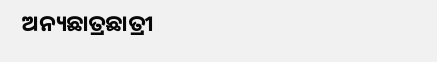ଅନ୍ୟଛାତ୍ରଛାତ୍ରୀ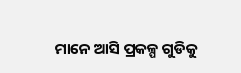ମାନେ ଆସି ପ୍ରକଳ୍ପ ଗୁଡିକୁ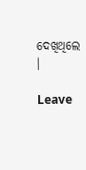ଦେଖିଥିଲେ ।

Leave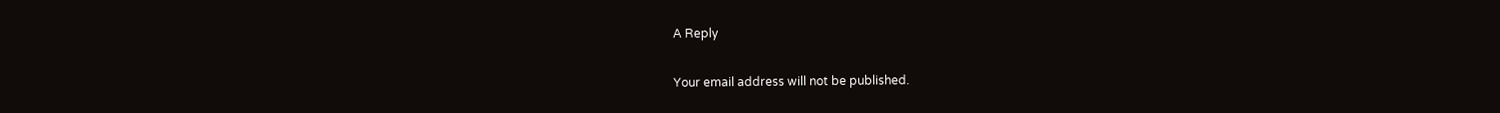A Reply

Your email address will not be published.